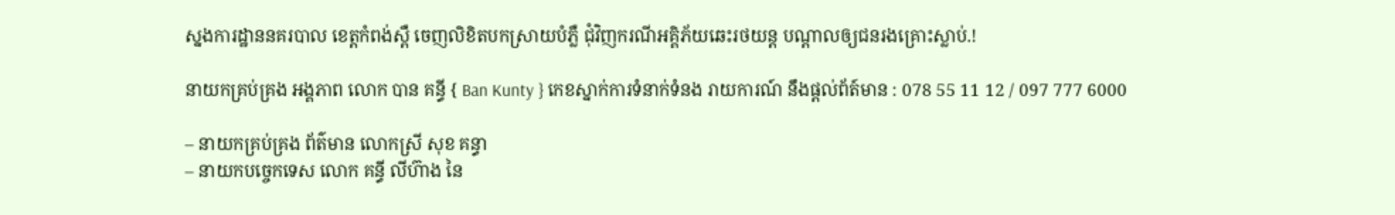ស្នងការដ្ឋាននគរបាល ខេត្តកំពង់ស្ពឺ ចេញលិខិតបកស្រាយបំភ្លឺ ជុំវិញករណីអគ្គិភ័យឆេះរថយន្ត បណ្ដាលឲ្យជនរងគ្រោះស្លាប់.!

នាយកគ្រប់គ្រង អង្គភាព លោក បាន គន្ធី { Ban Kunty } កេខស្នាក់ការទំនាក់ទំនង រាយការណ៍ នឹងផ្ដល់ព័ត៍មាន : 078 55 11 12 / 097 777 6000

– នាយកគ្រប់គ្រង ព័ត៌មាន លោកស្រី សុខ គន្ធា
– នាយកបច្ចេកទេស លោក គន្ធី លីហ៊ាង នៃ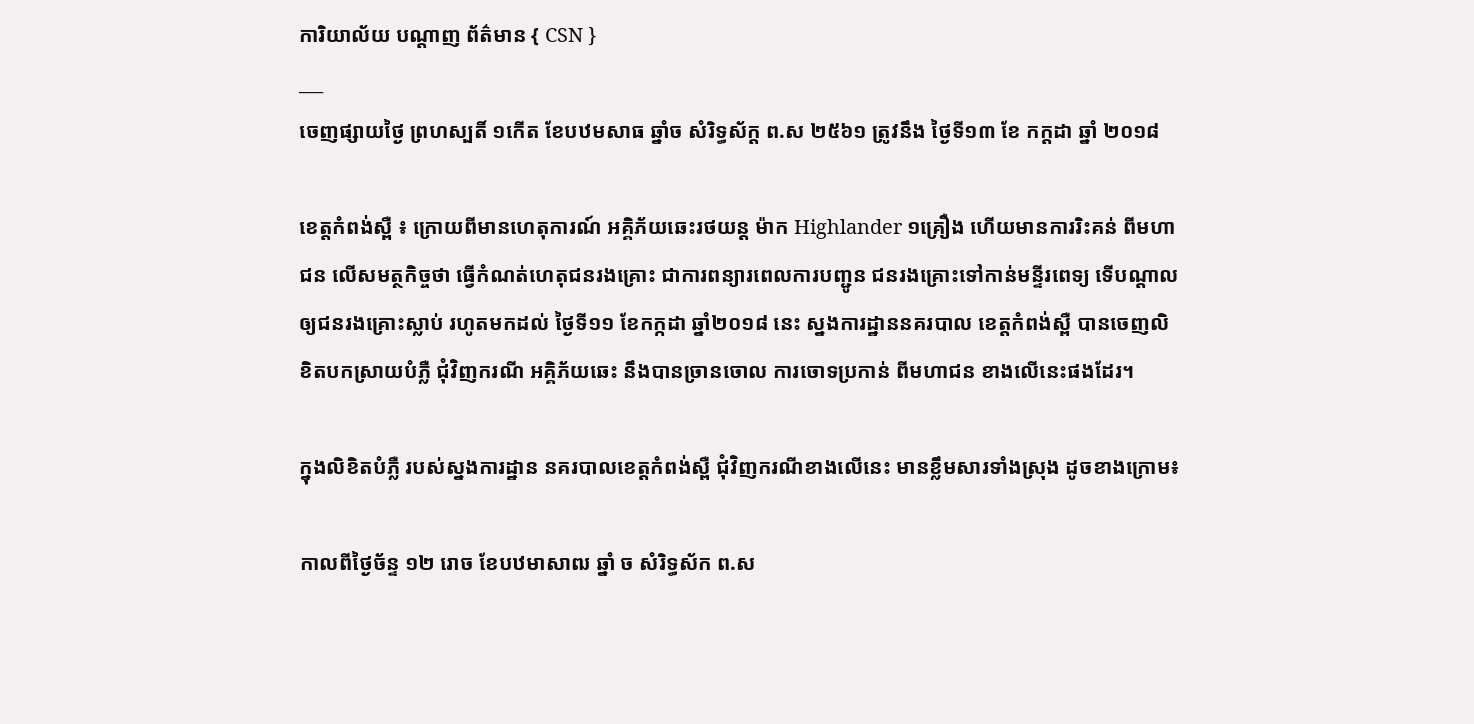ការិយាល័យ បណ្ដាញ ព័ត៌មាន { CSN }
___
ចេញផ្សាយថ្ងៃ ព្រហស្បតិ៍ ១កើត ខែបឋមសាធ ឆ្នាំច សំរិទ្ធស័ក្ត ព.ស ២៥៦១ ត្រូវនឹង ថ្ងៃទី១៣ ខែ កក្តដា ឆ្នាំ ២០១៨

ខេត្តកំពង់ស្ពឺ ៖ ក្រោយពីមានហេតុការណ៍ អគ្គិភ័យឆេះរថយន្ដ ម៉ាក Highlander ១គ្រឿង ហើយមានការរិះគន់ ពីមហាជន លើសមត្ថកិច្ចថា ធ្វើកំណត់ហេតុជនរងគ្រោះ ជាការពន្យារពេលការបញ្ជូន ជនរងគ្រោះទៅកាន់មន្ទីរពេទ្យ ទើបណ្ដាលឲ្យជនរងគ្រោះស្លាប់ រហូតមកដល់ ថ្ងៃទី១១ ខែកក្កដា ឆ្នាំ២០១៨ នេះ ស្នងការដ្ឋាននគរបាល ខេត្តកំពង់ស្ពឺ បានចេញលិខិតបកស្រាយបំភ្លឺ ជុំវិញករណី អគ្គិភ័យឆេះ នឹងបានច្រានចោល ការចោទប្រកាន់ ពីមហាជន ខាងលើនេះផងដែរ។

ក្នុងលិខិតបំភ្លឺ របស់ស្នងការដ្ឋាន នគរបាលខេត្តកំពង់ស្ពឺ ជុំវិញករណីខាងលើនេះ មានខ្លឹមសារទាំងស្រុង ដូចខាងក្រោម៖

កាលពីថ្ងៃច័ន្ទ ១២ រោច ខែបឋមាសាឍ ឆ្នាំ ច សំរិទ្ធស័ក ព.ស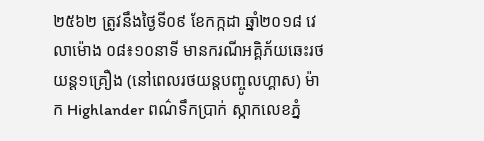២៥៦២ ត្រូវនឹងថ្ងៃទី០៩ ខែកក្កដា ឆ្នាំ២០១៨ វេលាម៉ោង ០៨៖១០នាទី មានករណីអគ្គិភ័យឆេះរថយន្ដ១គ្រឿង (នៅពេលរថយន្ដបញ្ចូលហ្គាស) ម៉ាក Highlander ពណ៌ទឹកប្រាក់ ស្កាកលេខភ្នំ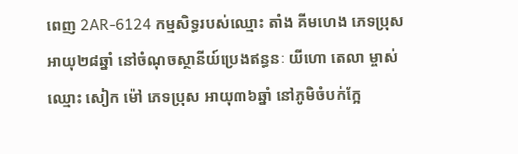ពេញ 2AR-6124 កម្មសិទ្ធរបស់ឈ្មោះ តាំង គីមហេង ភេទប្រុស អាយុ២៨ឆ្នាំ នៅចំណុចស្ថានីយ៍ប្រេងឥន្ធនៈ យីហោ តេលា ម្ចាស់ឈ្មោះ សៀក ម៉ៅ ភេទប្រុស អាយុ៣៦ឆ្នាំ នៅភូមិចំបក់ក្អែ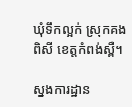ឃុំទឹកល្អក់ ស្រុកគងពិសី ខេត្តកំពង់ស្ពឺ។

ស្នងការដ្ឋាន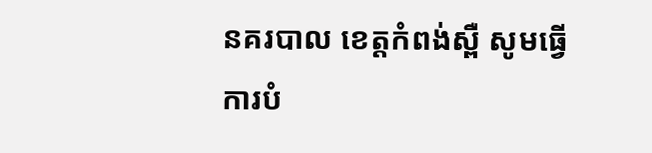នគរបាល ខេត្តកំពង់ស្ពឺ សូមធ្វើការបំ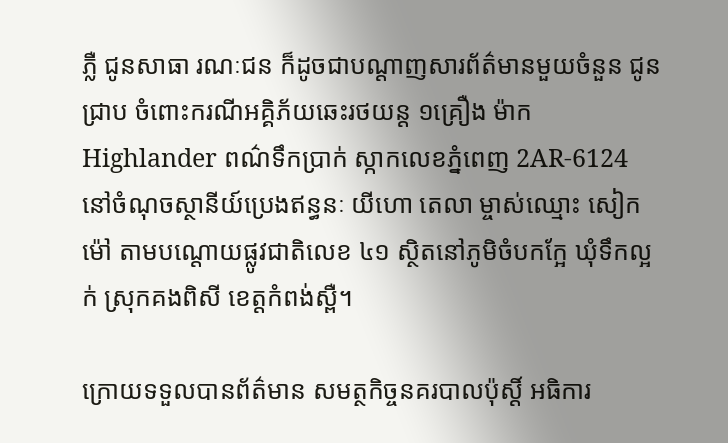ភ្លឺ ជូនសាធា រណៈជន ក៏ដូចជាបណ្ដាញសារព័ត៌មានមួយចំនួន ជូនជ្រាប ចំពោះករណីអគ្គិភ័យឆេះរថយន្ដ ១គ្រឿង ម៉ាក Highlander ពណ៌ទឹកប្រាក់ ស្កាកលេខភ្នំពេញ 2AR-6124 នៅចំណុចស្ថានីយ៍ប្រេងឥន្ធនៈ យីហោ តេលា ម្ចាស់ឈ្មោះ សៀក ម៉ៅ តាមបណ្ដោយផ្លូវជាតិលេខ ៤១ ស្ថិតនៅភូមិចំបកក្អែ ឃុំទឹកល្អក់ ស្រុកគងពិសី ខេត្តកំពង់ស្ពឺ។

ក្រោយទទួលបានព័ត៌មាន សមត្ថកិច្ចនគរបាលប៉ុស្ដិ៍ អធិការ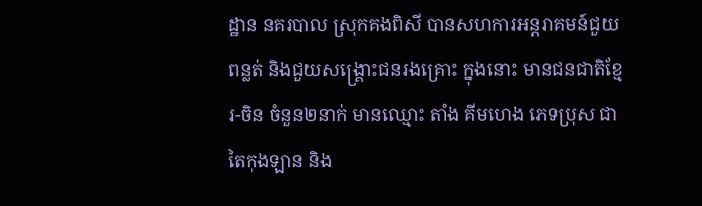ដ្ឋាន នគរបាល ស្រុកគងពិសី បានសហការអន្ដរាគមន៍ជួយពន្លត់ និងជួយសង្គ្រោះជនរងគ្រោះ ក្នុងនោះ មានជនជាតិខ្មែរ-ចិន ចំនួន២នាក់ មានឈ្មោះ តាំង គីមហេង ភេទប្រុស ជាតៃកុងឡាន និង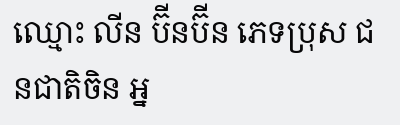ឈ្មោះ លីន ប៊ីនប៊ីន ភេទប្រុស ជនជាតិចិន អ្ន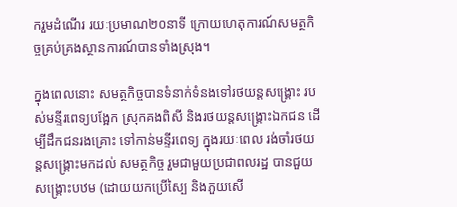ករួមដំណើរ រយៈប្រមាណ២០នាទី ក្រោយហេតុការណ៍សមត្ថកិច្ចគ្រប់គ្រងស្ថានការណ៍បានទាំងស្រុង។

ក្នុងពេលនោះ សមត្ថកិច្ចបានទំនាក់ទំនងទៅរថយន្ដសង្គ្រោះ របស់មន្ទីរពេទ្យបង្អែក ស្រុកគងពិសី និងរថយន្ដសង្គ្រោះឯកជន ដើម្បីដឹកជនរងគ្រោះ ទៅកាន់មន្ទីរពេទ្យ ក្នុងរយៈពេល រង់ចាំរថយន្ដសង្គ្រោះមកដល់ សមត្ថកិច្ច រួមជាមួយប្រជាពលរដ្ឋ បានជួយសង្គ្រោះបឋម (ដោយយកប្រើស្បៃ និងភួយសើ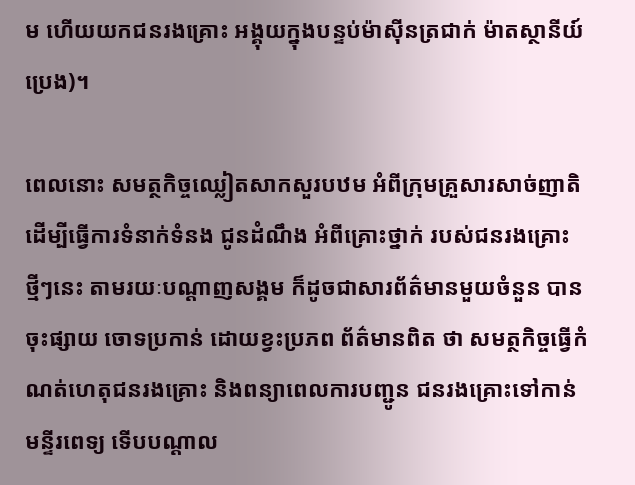ម ហើយយកជនរងគ្រោះ អង្គុយក្នុងបន្ទប់ម៉ាស៊ីនត្រជាក់ ម៉ាតស្ថានីយ៍ប្រេង)។

ពេលនោះ សមត្ថកិច្ចឈ្លៀតសាកសួរបឋម អំពីក្រុមគ្រួសារសាច់ញាតិ ដើម្បីធ្វើការទំនាក់ទំនង ជូនដំណឹង អំពីគ្រោះថ្នាក់ របស់ជនរងគ្រោះ ថ្មីៗនេះ តាមរយៈបណ្ដាញសង្គម ក៏ដូចជាសារព័ត៌មានមួយចំនួន បានចុះផ្សាយ ចោទប្រកាន់ ដោយខ្វះប្រភព ព័ត៌មានពិត ថា សមត្ថកិច្ចធ្វើកំណត់ហេតុជនរងគ្រោះ និងពន្យាពេលការបញ្ជូន ជនរងគ្រោះទៅកាន់មន្ទីរពេទ្យ ទើបបណ្ដាល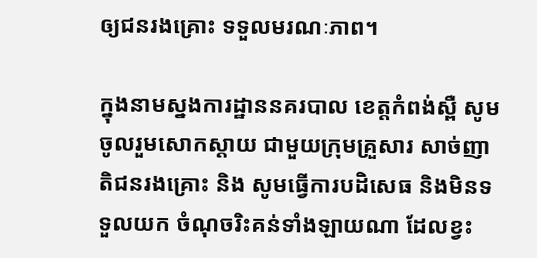ឲ្យជនរងគ្រោះ ទទួលមរណៈភាព។

ក្នុងនាមស្នងការដ្ឋាននគរបាល ខេត្តកំពង់ស្ពឺ សូមចូលរួមសោកស្ដាយ ជាមួយក្រុមគ្រួសារ សាច់ញាតិជនរងគ្រោះ និង សូមធ្វើការបដិសេធ និងមិនទទួលយក ចំណុចរិះគន់ទាំងឡាយណា ដែលខ្វះ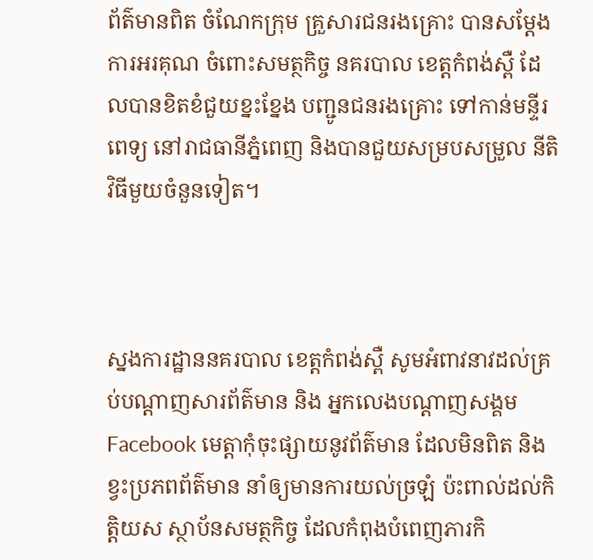ព័ត៌មានពិត ចំណែកក្រុម គ្រួសារជនរងគ្រោះ បានសម្ដែងការអរគុណ ចំពោះសមត្ថកិច្ច នគរបាល ខេត្តកំពង់ស្ពឺ ដែលបានខិតខំជួយខ្នះខ្នែង បញ្ជូនជនរងគ្រោះ ទៅកាន់មន្ទីរពេទ្យ នៅរាជធានីភ្នំពេញ និងបានជួយសម្របសម្រួល នីតិវិធីមួយចំនួនទៀត។



ស្នងការដ្ឋាននគរបាល ខេត្តកំពង់ស្ពឺ សូមអំពាវនាវដល់គ្រប់បណ្ដាញសារព័ត៌មាន និង អ្នកលេងបណ្ដាញសង្គម Facebook មេត្ដាកុំចុះផ្សាយនូវព័ត៌មាន ដែលមិនពិត និងខ្វះប្រភពព័ត៌មាន នាំឲ្យមានការយល់ច្រឡំ ប៉ះពាល់ដល់កិត្ដិយស ស្ថាប័នសមត្ថកិច្ច ដែលកំពុងបំពេញភារកិ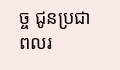ច្ច ជូនប្រជាពលរ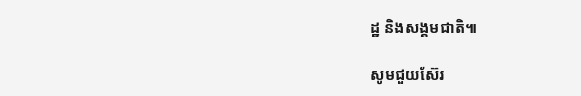ដ្ឋ និងសង្គមជាតិ៕

សូមជួយស៊ែរ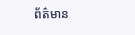ព័ត៌មាន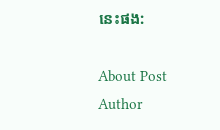នេះផង:

About Post Author